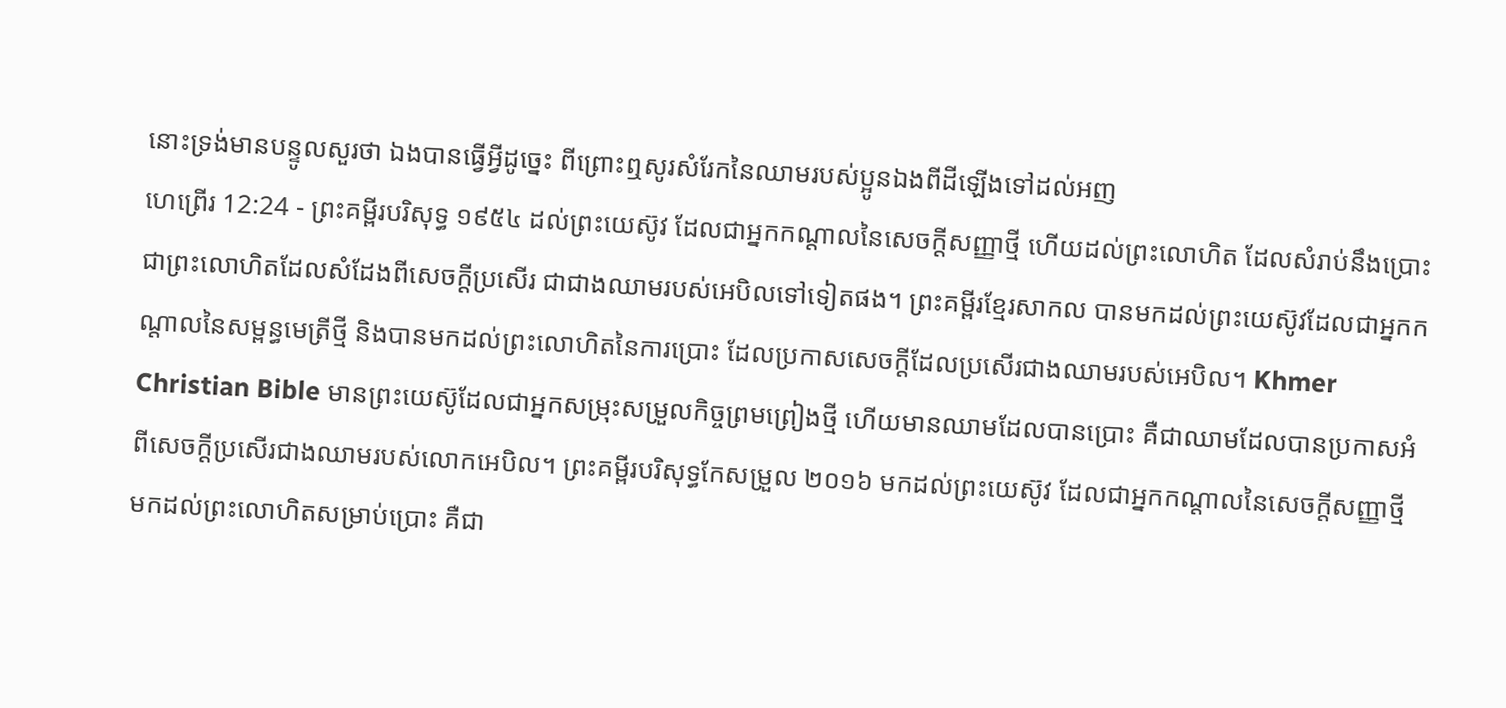នោះទ្រង់មានបន្ទូលសួរថា ឯងបានធ្វើអ្វីដូច្នេះ ពីព្រោះឮសូរសំរែកនៃឈាមរបស់ប្អូនឯងពីដីឡើងទៅដល់អញ
ហេព្រើរ 12:24 - ព្រះគម្ពីរបរិសុទ្ធ ១៩៥៤ ដល់ព្រះយេស៊ូវ ដែលជាអ្នកកណ្តាលនៃសេចក្ដីសញ្ញាថ្មី ហើយដល់ព្រះលោហិត ដែលសំរាប់នឹងប្រោះ ជាព្រះលោហិតដែលសំដែងពីសេចក្ដីប្រសើរ ជាជាងឈាមរបស់អេបិលទៅទៀតផង។ ព្រះគម្ពីរខ្មែរសាកល បានមកដល់ព្រះយេស៊ូវដែលជាអ្នកកណ្ដាលនៃសម្ពន្ធមេត្រីថ្មី និងបានមកដល់ព្រះលោហិតនៃការប្រោះ ដែលប្រកាសសេចក្ដីដែលប្រសើរជាងឈាមរបស់អេបិល។ Khmer Christian Bible មានព្រះយេស៊ូដែលជាអ្នកសម្រុះសម្រួលកិច្ចព្រមព្រៀងថ្មី ហើយមានឈាមដែលបានប្រោះ គឺជាឈាមដែលបានប្រកាសអំពីសេចក្ដីប្រសើរជាងឈាមរបស់លោកអេបិល។ ព្រះគម្ពីរបរិសុទ្ធកែសម្រួល ២០១៦ មកដល់ព្រះយេស៊ូវ ដែលជាអ្នកកណ្តាលនៃសេចក្ដីសញ្ញាថ្មី មកដល់ព្រះលោហិតសម្រាប់ប្រោះ គឺជា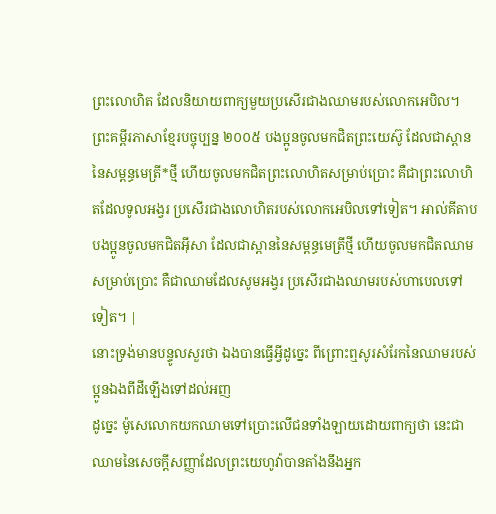ព្រះលោហិត ដែលនិយាយពាក្យមួយប្រសើរជាងឈាមរបស់លោកអេបិល។ ព្រះគម្ពីរភាសាខ្មែរបច្ចុប្បន្ន ២០០៥ បងប្អូនចូលមកជិតព្រះយេស៊ូ ដែលជាស្ពាននៃសម្ពន្ធមេត្រី*ថ្មី ហើយចូលមកជិតព្រះលោហិតសម្រាប់ប្រោះ គឺជាព្រះលោហិតដែលទូលអង្វរ ប្រសើរជាងលោហិតរបស់លោកអេបិលទៅទៀត។ អាល់គីតាប បងប្អូនចូលមកជិតអ៊ីសា ដែលជាស្ពាននៃសម្ពន្ធមេត្រីថ្មី ហើយចូលមកជិតឈាមសម្រាប់ប្រោះ គឺជាឈាមដែលសូមអង្វរ ប្រសើរជាងឈាមរបស់ហាបេលទៅទៀត។ |
នោះទ្រង់មានបន្ទូលសួរថា ឯងបានធ្វើអ្វីដូច្នេះ ពីព្រោះឮសូរសំរែកនៃឈាមរបស់ប្អូនឯងពីដីឡើងទៅដល់អញ
ដូច្នេះ ម៉ូសេលោកយកឈាមទៅប្រោះលើជនទាំងឡាយដោយពាក្យថា នេះជាឈាមនៃសេចក្ដីសញ្ញាដែលព្រះយេហូវ៉ាបានតាំងនឹងអ្នក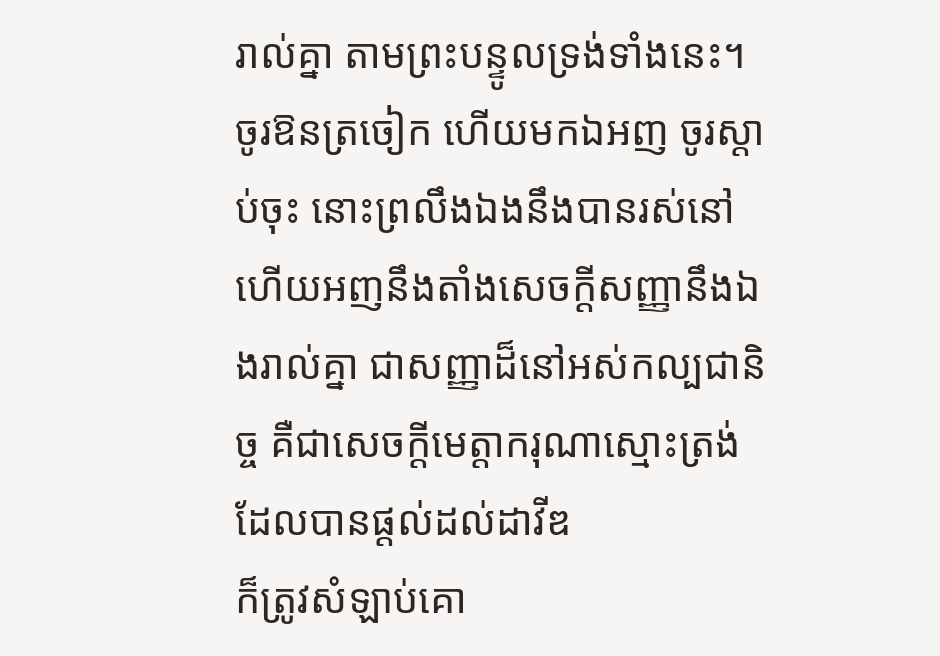រាល់គ្នា តាមព្រះបន្ទូលទ្រង់ទាំងនេះ។
ចូរឱនត្រចៀក ហើយមកឯអញ ចូរស្តាប់ចុះ នោះព្រលឹងឯងនឹងបានរស់នៅ ហើយអញនឹងតាំងសេចក្ដីសញ្ញានឹងឯងរាល់គ្នា ជាសញ្ញាដ៏នៅអស់កល្បជានិច្ច គឺជាសេចក្ដីមេត្តាករុណាស្មោះត្រង់ ដែលបានផ្តល់ដល់ដាវីឌ
ក៏ត្រូវសំឡាប់គោ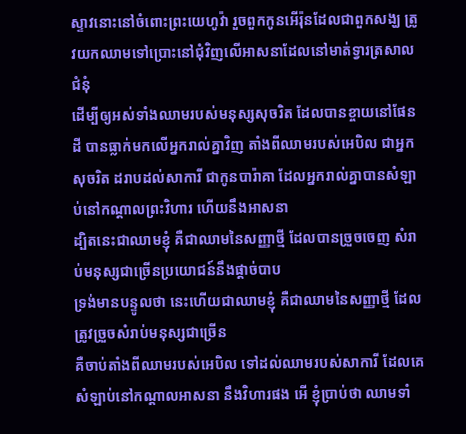ស្ទាវនោះនៅចំពោះព្រះយេហូវ៉ា រួចពួកកូនអើរ៉ុនដែលជាពួកសង្ឃ ត្រូវយកឈាមទៅប្រោះនៅជុំវិញលើអាសនាដែលនៅមាត់ទ្វារត្រសាលជំនុំ
ដើម្បីឲ្យអស់ទាំងឈាមរបស់មនុស្សសុចរិត ដែលបានខ្ចាយនៅផែនដី បានធ្លាក់មកលើអ្នករាល់គ្នាវិញ តាំងពីឈាមរបស់អេបិល ជាអ្នកសុចរិត ដរាបដល់សាការី ជាកូនបារ៉ាគា ដែលអ្នករាល់គ្នាបានសំឡាប់នៅកណ្តាលព្រះវិហារ ហើយនឹងអាសនា
ដ្បិតនេះជាឈាមខ្ញុំ គឺជាឈាមនៃសញ្ញាថ្មី ដែលបានច្រួចចេញ សំរាប់មនុស្សជាច្រើនប្រយោជន៍នឹងផ្តាច់បាប
ទ្រង់មានបន្ទូលថា នេះហើយជាឈាមខ្ញុំ គឺជាឈាមនៃសញ្ញាថ្មី ដែលត្រូវច្រួចសំរាប់មនុស្សជាច្រើន
គឺចាប់តាំងពីឈាមរបស់អេបិល ទៅដល់ឈាមរបស់សាការី ដែលគេសំឡាប់នៅកណ្តាលអាសនា នឹងវិហារផង អើ ខ្ញុំប្រាប់ថា ឈាមទាំ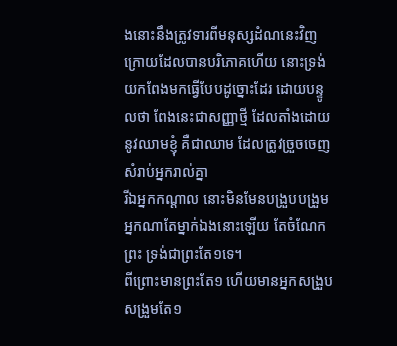ងនោះនឹងត្រូវទារពីមនុស្សដំណនេះវិញ
ក្រោយដែលបានបរិភោគហើយ នោះទ្រង់យកពែងមកធ្វើបែបដូច្នោះដែរ ដោយបន្ទូលថា ពែងនេះជាសញ្ញាថ្មី ដែលតាំងដោយនូវឈាមខ្ញុំ គឺជាឈាម ដែលត្រូវច្រួចចេញសំរាប់អ្នករាល់គ្នា
រីឯអ្នកកណ្តាល នោះមិនមែនបង្រួបបង្រួមអ្នកណាតែម្នាក់ឯងនោះឡើយ តែចំណែកព្រះ ទ្រង់ជាព្រះតែ១ទេ។
ពីព្រោះមានព្រះតែ១ ហើយមានអ្នកសង្រួបសង្រួមតែ១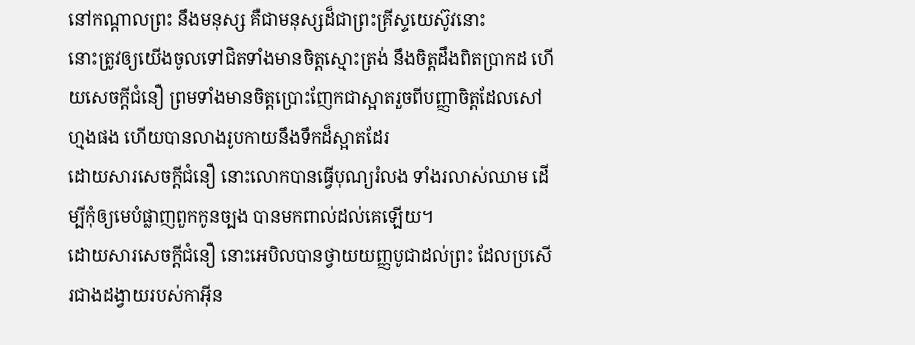នៅកណ្តាលព្រះ នឹងមនុស្ស គឺជាមនុស្សដ៏ជាព្រះគ្រីស្ទយេស៊ូវនោះ
នោះត្រូវឲ្យយើងចូលទៅជិតទាំងមានចិត្តស្មោះត្រង់ នឹងចិត្តដឹងពិតប្រាកដ ហើយសេចក្ដីជំនឿ ព្រមទាំងមានចិត្តប្រោះញែកជាស្អាតរួចពីបញ្ញាចិត្តដែលសៅហ្មងផង ហើយបានលាងរូបកាយនឹងទឹកដ៏ស្អាតដែរ
ដោយសារសេចក្ដីជំនឿ នោះលោកបានធ្វើបុណ្យរំលង ទាំងរលាស់ឈាម ដើម្បីកុំឲ្យមេបំផ្លាញពួកកូនច្បង បានមកពាល់ដល់គេឡើយ។
ដោយសារសេចក្ដីជំនឿ នោះអេបិលបានថ្វាយយញ្ញបូជាដល់ព្រះ ដែលប្រសើរជាងដង្វាយរបស់កាអ៊ីន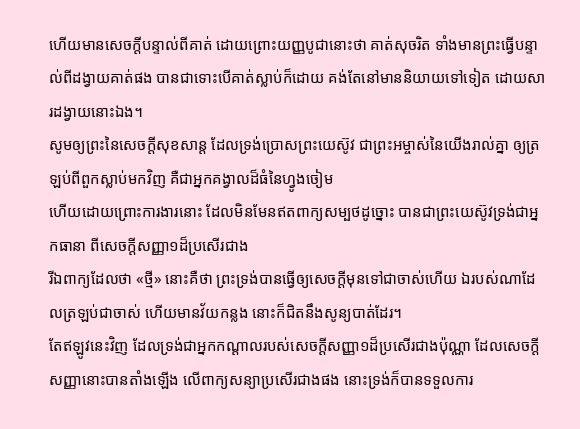ហើយមានសេចក្ដីបន្ទាល់ពីគាត់ ដោយព្រោះយញ្ញបូជានោះថា គាត់សុចរិត ទាំងមានព្រះធ្វើបន្ទាល់ពីដង្វាយគាត់ផង បានជាទោះបើគាត់ស្លាប់ក៏ដោយ គង់តែនៅមាននិយាយទៅទៀត ដោយសារដង្វាយនោះឯង។
សូមឲ្យព្រះនៃសេចក្ដីសុខសាន្ត ដែលទ្រង់ប្រោសព្រះយេស៊ូវ ជាព្រះអម្ចាស់នៃយើងរាល់គ្នា ឲ្យត្រឡប់ពីពួកស្លាប់មកវិញ គឺជាអ្នកគង្វាលដ៏ធំនៃហ្វូងចៀម
ហើយដោយព្រោះការងារនោះ ដែលមិនមែនឥតពាក្យសម្បថដូច្នោះ បានជាព្រះយេស៊ូវទ្រង់ជាអ្នកធានា ពីសេចក្ដីសញ្ញា១ដ៏ប្រសើរជាង
រីឯពាក្យដែលថា «ថ្មី» នោះគឺថា ព្រះទ្រង់បានធ្វើឲ្យសេចក្ដីមុនទៅជាចាស់ហើយ ឯរបស់ណាដែលត្រឡប់ជាចាស់ ហើយមានវ័យកន្លង នោះក៏ជិតនឹងសូន្យបាត់ដែរ។
តែឥឡូវនេះវិញ ដែលទ្រង់ជាអ្នកកណ្តាលរបស់សេចក្ដីសញ្ញា១ដ៏ប្រសើរជាងប៉ុណ្ណា ដែលសេចក្ដីសញ្ញានោះបានតាំងឡើង លើពាក្យសន្យាប្រសើរជាងផង នោះទ្រង់ក៏បានទទួលការ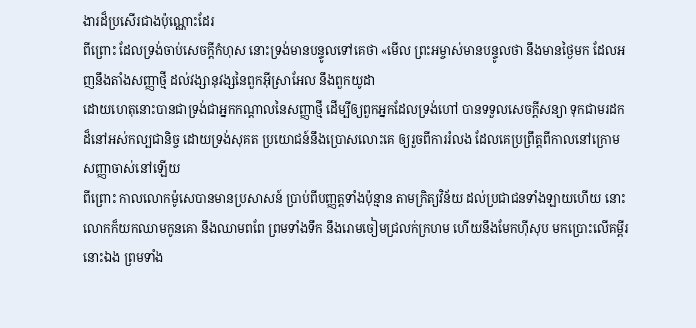ងារដ៏ប្រសើរជាងប៉ុណ្ណោះដែរ
ពីព្រោះ ដែលទ្រង់ចាប់សេចក្ដីកំហុស នោះទ្រង់មានបន្ទូលទៅគេថា «មើល ព្រះអម្ចាស់មានបន្ទូលថា នឹងមានថ្ងៃមក ដែលអញនឹងតាំងសញ្ញាថ្មី ដល់វង្សានុវង្សនៃពួកអ៊ីស្រាអែល នឹងពួកយូដា
ដោយហេតុនោះបានជាទ្រង់ជាអ្នកកណ្តាលនៃសញ្ញាថ្មី ដើម្បីឲ្យពួកអ្នកដែលទ្រង់ហៅ បានទទួលសេចក្ដីសន្យា ទុកជាមរដកដ៏នៅអស់កល្បជានិច្ច ដោយទ្រង់សុគត ប្រយោជន៍នឹងប្រោសលោះគេ ឲ្យរួចពីការរំលង ដែលគេប្រព្រឹត្តពីកាលនៅក្រោមសញ្ញាចាស់នៅឡើយ
ពីព្រោះ កាលលោកម៉ូសេបានមានប្រសាសន៍ ប្រាប់ពីបញ្ញត្តទាំងប៉ុន្មាន តាមក្រិត្យវិន័យ ដល់ប្រជាជនទាំងឡាយហើយ នោះលោកក៏យកឈាមកូនគោ នឹងឈាមពពែ ព្រមទាំងទឹក នឹងរោមចៀមជ្រលក់ក្រហម ហើយនឹងមែកហ៊ីសុប មកប្រោះលើគម្ពីរនោះឯង ព្រមទាំង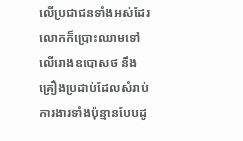លើប្រជាជនទាំងអស់ដែរ
លោកក៏ប្រោះឈាមទៅលើរោងឧបោសថ នឹងគ្រឿងប្រដាប់ដែលសំរាប់ការងារទាំងប៉ុន្មានបែបដូ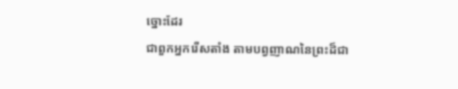ច្នោះដែរ
ជាពួកអ្នករើសតាំង តាមបព្វញាណនៃព្រះដ៏ជា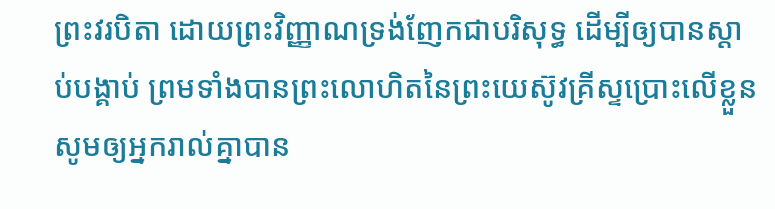ព្រះវរបិតា ដោយព្រះវិញ្ញាណទ្រង់ញែកជាបរិសុទ្ធ ដើម្បីឲ្យបានស្តាប់បង្គាប់ ព្រមទាំងបានព្រះលោហិតនៃព្រះយេស៊ូវគ្រីស្ទប្រោះលើខ្លួន សូមឲ្យអ្នករាល់គ្នាបាន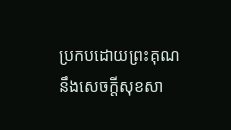ប្រកបដោយព្រះគុណ នឹងសេចក្ដីសុខសា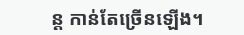ន្ត កាន់តែច្រើនឡើង។